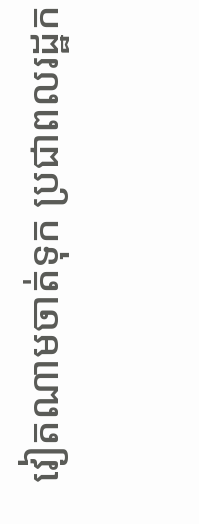វៀតណាមចាត់ទុក ប្រជាពលរដ្ឋក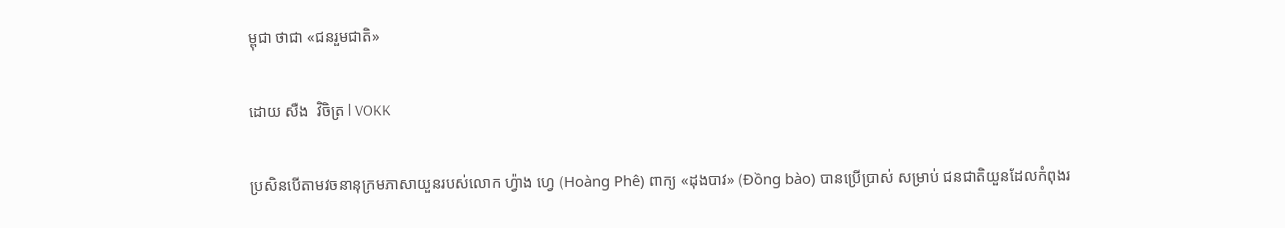ម្ពុជា ថាជា «ជនរួមជាតិ»

ដោយ សឺង  វិចិត្រ l VOKK

ប្រសិនបើតាមវចនានុក្រមភាសាយួនរបស់លោក ហ្វ៉ាង ហ្វេ (Hoàng Phê) ពាក្យ «ដុងបាវ» (Đồng bào) បានប្រើប្រាស់ សម្រាប់ ជនជាតិយួនដែលកំពុងរ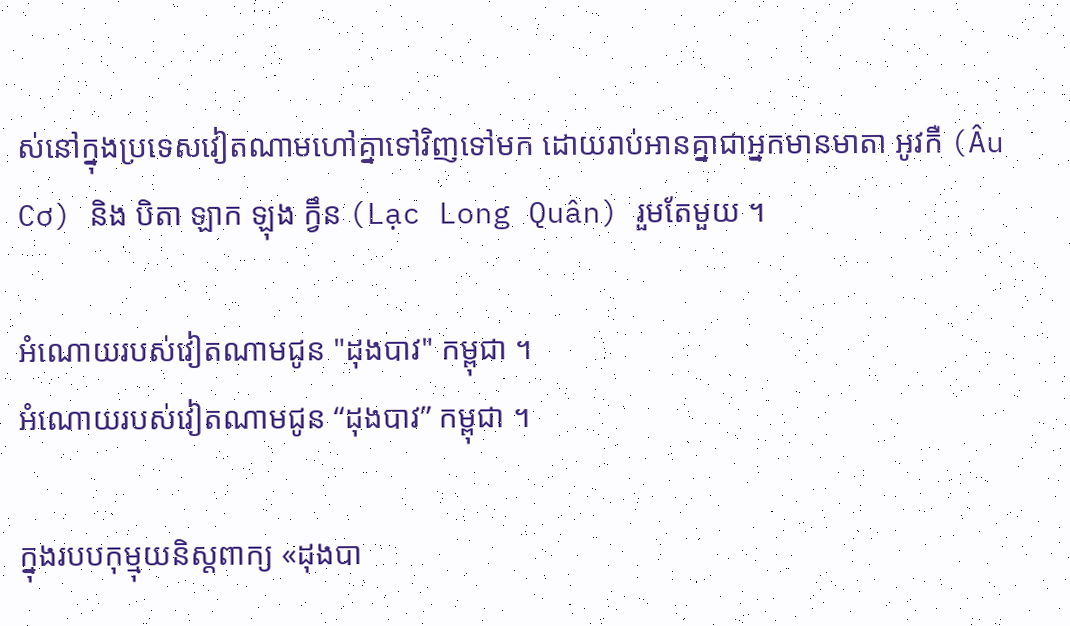ស់នៅក្នុងប្រទេសវៀតណាមហៅគ្នាទៅវិញទៅមក ដោយរាប់អានគ្នាជាអ្នកមានមាតា អូវកឺ (Âu Cơ) និង បិតា ឡាក ឡុង ក្វឹន (Lạc Long Quân) រួមតែមួយ ។

អំណោយរបស់វៀតណាមជូន "ដុងបាវ" កម្ពុជា ។
អំណោយរបស់វៀតណាមជូន “ដុងបាវ” កម្ពុជា ។

ក្នុងរបបកុម្មុយនិស្តពាក្យ «ដុងបា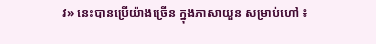វ» នេះបានប្រើយ៉ាងច្រើន ក្នុងភាសាយួន សម្រាប់ហៅ ៖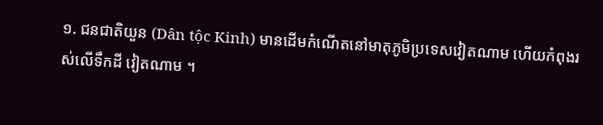១. ជនជាតិយួន (Dân tộc Kinh) មានដើមកំណើតនៅមាតុភូមិប្រទេសវៀតណាម ហើយកំពុងរស់លើទឹកដី វៀតណាម ។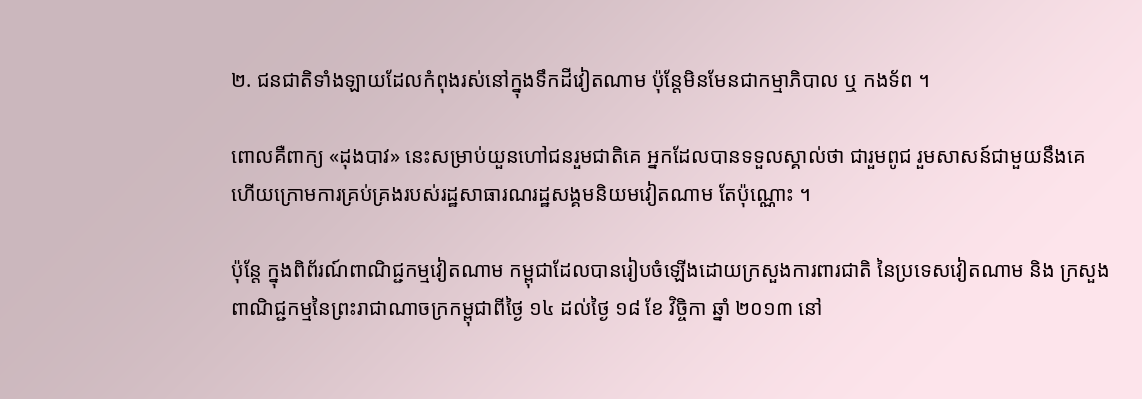២. ជនជាតិទាំងឡាយដែលកំពុងរស់នៅក្នុងទឹកដីវៀតណាម ប៉ុន្តែមិនមែនជាកម្មាភិបាល ឬ កងទ័ព ។

ពោលគឺពាក្យ «ដុងបាវ» នេះសម្រាប់យួនហៅជនរួមជាតិគេ អ្នកដែលបានទទួលស្គាល់ថា ជារួមពូជ រួមសាសន៍ជាមួយនឹងគេ ហើយក្រោមការគ្រប់គ្រងរបស់រដ្ឋសាធារណរដ្ឋសង្គមនិយមវៀតណាម តែប៉ុណ្ណោះ ។

ប៉ុន្តែ ក្នុងពិព័រណ៍ពាណិជ្ជកម្មវៀតណាម កម្ពុជាដែលបានរៀបចំឡើងដោយក្រសួងការពារជាតិ នៃប្រទេសវៀតណាម និង ក្រសួងពាណិជ្ជកម្មនៃព្រះរាជាណាចក្រកម្ពុជាពីថ្ងៃ ១៤ ដល់ថ្ងៃ ១៨ ខែ វិច្ចិកា ឆ្នាំ ២០១៣ នៅ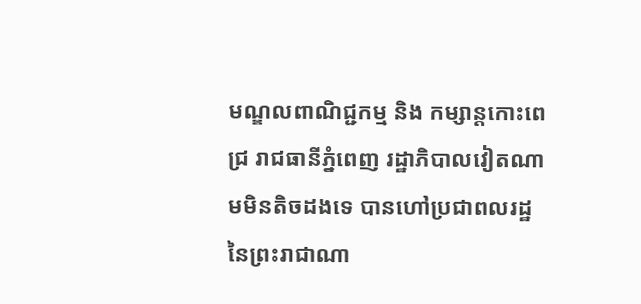មណ្ឌលពាណិជ្ជកម្ម និង កម្សាន្តកោះពេជ្រ រាជធានីភ្នំពេញ រដ្ឋាភិបាលវៀតណាមមិនតិចដងទេ បានហៅប្រជាពលរដ្ឋនៃព្រះរាជាណា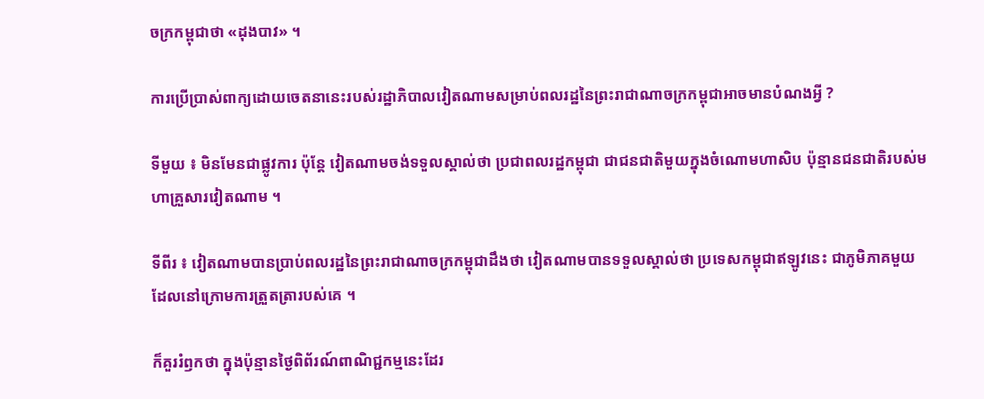ចក្រកម្ពុជាថា «ដុងបាវ» ។

ការប្រើប្រាស់ពាក្យដោយចេតនានេះរបស់រដ្ឋាភិបាលវៀតណាមសម្រាប់ពលរដ្ឋនៃព្រះរាជាណាចក្រកម្ពុជាអាចមានបំណងអ្វី ?

ទីមួយ ៖ មិនមែនជាផ្លូវការ ប៉ុន្តែ វៀតណាមចង់ទទួលស្គាល់ថា ប្រជាពលរដ្ឋកម្ពុជា ជាជនជាតិមួយក្នុងចំណោមហាសិប ប៉ុន្មានជនជាតិរបស់មហាគ្រួសារវៀតណាម ។

ទីពីរ ៖ វៀតណាមបានប្រាប់ពលរដ្ឋនៃព្រះរាជាណាចក្រកម្ពុជាដឹងថា វៀតណាមបានទទួលស្គាល់ថា ប្រទេសកម្ពុជាឥឡូវនេះ ជាភូមិភាគមួយដែលនៅក្រោមការត្រួតត្រារបស់គេ ។

ក៏គួររំឭកថា ក្នុងប៉ុន្មានថ្ងៃពិព័រណ៍ពាណិជ្ជកម្មនេះដែរ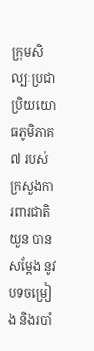ក្រុមសិល្បៈប្រជាប្រិយយោធភូមិភាគ ៧ របស់ក្រសួងការពារជាតិយួន បានសម្ដែង នូវបទចម្រៀង និងរបាំ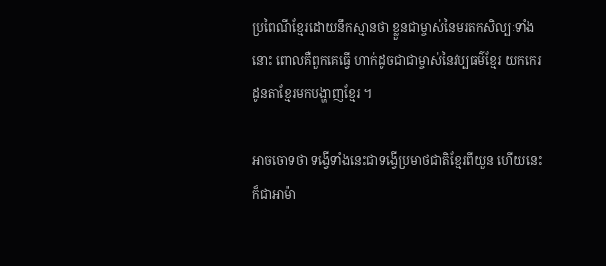ប្រពៃណីខ្មែរដោយនឹកស្មានថា ខ្លួនជាម្ចាស់នៃមរតកសិល្បៈទាំងនោះ ពោលគឺពួកគេធ្វើ ហាក់ដូចជាជាម្ចាស់នៃវប្បធម៌ខ្មែរ យកកេរដូនតាខ្មែរមកបង្ហាញខ្មែរ ។

អាចចោទថា ទង្វើទាំងនេះជាទង្វើប្រមាថជាតិខ្មែរពីយួន ហើយនេះក៏ជាអាម៉ា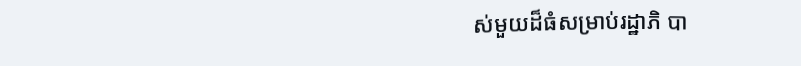ស់មួយដ៏ធំសម្រាប់រដ្ឋាភិ បា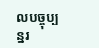លបច្ចុប្បន្នរ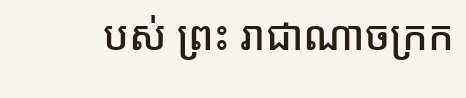បស់ ព្រះ រាជាណាចក្រក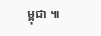ម្ពុជា ៕